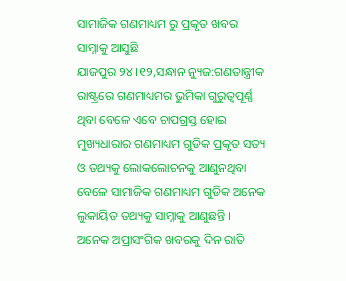ସାମାଜିକ ଗଣମାଧ୍ୟମ ରୁ ପ୍ରକୃତ ଖବର ସାମ୍ନାକୁ ଆସୁଛି
ଯାଜପୁର ୨୪ ।୧୨,ସନ୍ଧାନ ନ୍ୟୁଜ:ଗଣତାନ୍ତ୍ରୀକ ରାଷ୍ଟ୍ରରେ ଗଣମାଧ୍ୟମର ଭୁମିକା ଗୁରୁତ୍ୱପୂର୍ଣ୍ଣ ଥିବା ବେଳେ ଏବେ ଚାପଗ୍ରସ୍ତ ହୋଇ ମୁଖ୍ୟଧାରାର ଗଣମାଧ୍ୟମ ଗୁଡିକ ପ୍ରକୃତ ସତ୍ୟ ଓ ତଥ୍ୟକୁ ଲୋକଲୋଚନକୁ ଆଣୁନଥିବା ବେଳେ ସାମାଜିକ ଗଣମାଧ୍ୟମ ଗୁଡିକ ଅନେକ ଲୁକାୟିତ ତଥ୍ୟକୁ ସାମ୍ନାକୁ ଆଣୁଛନ୍ତି । ଅନେକ ଅପ୍ରାସଂଗିକ ଖବରକୁ ଦିନ ରାତି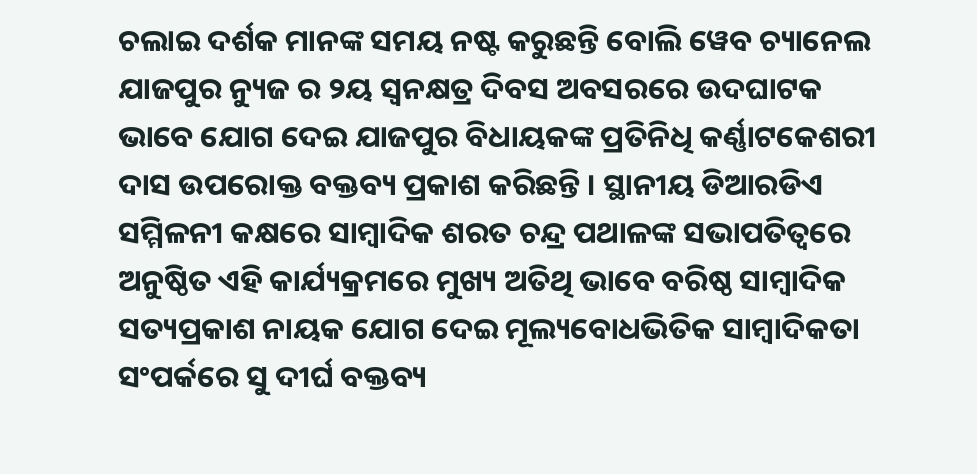ଚଲାଇ ଦର୍ଶକ ମାନଙ୍କ ସମୟ ନଷ୍ଟ କରୁଛନ୍ତି ବୋଲି ୱେବ ଚ୍ୟାନେଲ ଯାଜପୁର ନ୍ୟୁଜ ର ୨ୟ ସ୍ୱନକ୍ଷତ୍ର ଦିବସ ଅବସରରେ ଉଦଘାଟକ ଭାବେ ଯୋଗ ଦେଇ ଯାଜପୁର ବିଧାୟକଙ୍କ ପ୍ରତିନିଧି କର୍ଣ୍ଣାଟକେଶରୀ ଦାସ ଉପରୋକ୍ତ ବକ୍ତବ୍ୟ ପ୍ରକାଶ କରିଛନ୍ତି । ସ୍ଥାନୀୟ ଡିଆରଡିଏ ସମ୍ମିଳନୀ କକ୍ଷରେ ସାମ୍ବାଦିକ ଶରତ ଚନ୍ଦ୍ର ପଥାଳଙ୍କ ସଭାପତିତ୍ୱରେ ଅନୁଷ୍ଠିତ ଏହି କାର୍ଯ୍ୟକ୍ରମରେ ମୁଖ୍ୟ ଅତିଥି ଭାବେ ବରିଷ୍ଠ ସାମ୍ବାଦିକ ସତ୍ୟପ୍ରକାଶ ନାୟକ ଯୋଗ ଦେଇ ମୂଲ୍ୟବୋଧଭିତିକ ସାମ୍ବାଦିକତା ସଂପର୍କରେ ସୁ ଦୀର୍ଘ ବକ୍ତବ୍ୟ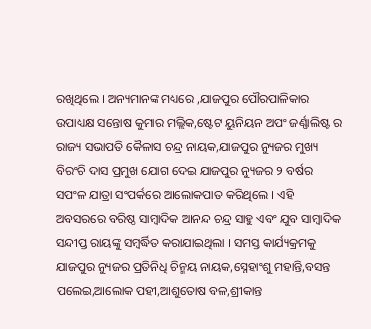ରଖିଥିଲେ । ଅନ୍ୟମାନଙ୍କ ମଧ୍ୟରେ ,ଯାଜପୁର ପୌରପାଳିକାର ଉପାଧ୍ୟକ୍ଷ ସନ୍ତୋଷ କୁମାର ମଲ୍ଲିକ,ଷ୍ଟେଟ ୟୁନିୟନ ଅପଂ ଜର୍ଣ୍ଣାଲିଷ୍ଟ ର ରାଜ୍ୟ ସଭାପତି କୈଳାସ ଚନ୍ଦ୍ର ନାୟକ,ଯାଜପୁର ନ୍ୟୁଜର ମୁଖ୍ୟ ବିରଂଚି ଦାସ ପ୍ରମୁଖ ଯୋଗ ଦେଇ ଯାଜପୁର ନ୍ୟୁଜର ୨ ବର୍ଷର ସପଂଳ ଯାତ୍ରା ସଂପର୍କରେ ଆଲୋକପାତ କରିଥିଲେ । ଏହି ଅବସରରେ ବରିଷ୍ଠ ସାମ୍ବାଦିକ ଆନନ୍ଦ ଚନ୍ଦ୍ର ସାହୁ ଏବଂ ଯୁବ ସାମ୍ବାଦିକ ସନ୍ଦୀପ୍ତ ରାୟଙ୍କୁ ସମ୍ବର୍ଦ୍ଧିତ କରାଯାଇଥିଲା । ସମସ୍ତ କାର୍ଯ୍ୟକ୍ରମକୁ ଯାଜପୁର ନ୍ୟୁଜର ପ୍ରତିନିଧି ଚିନ୍ମୟ ନାୟକ,ସ୍ନେହାଂଶୁ ମହାନ୍ତି,ବସନ୍ତ ପଲେଇ,ଆଲୋକ ପହୀ,ଆଶୁତୋଷ ବଳ,ଶ୍ରୀକାନ୍ତ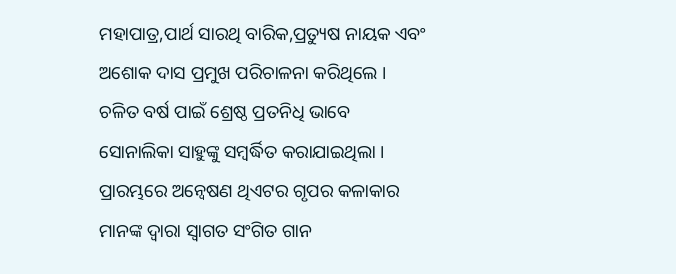ମହାପାତ୍ର,ପାର୍ଥ ସାରଥି ବାରିକ,ପ୍ରତ୍ୟୁଷ ନାୟକ ଏବଂ ଅଶୋକ ଦାସ ପ୍ରମୁଖ ପରିଚାଳନା କରିଥିଲେ । ଚଳିତ ବର୍ଷ ପାଇଁ ଶ୍ରେଷ୍ଠ ପ୍ରତନିଧି ଭାବେ ସୋନାଲିକା ସାହୁଙ୍କୁ ସମ୍ବର୍ଦ୍ଧିତ କରାଯାଇଥିଲା । ପ୍ରାରମ୍ଭରେ ଅନ୍ୱେଷଣ ଥିଏଟର ଗୃପର କଳାକାର ମାନଙ୍କ ଦ୍ୱାରା ସ୍ୱାଗତ ସଂଗିତ ଗାନ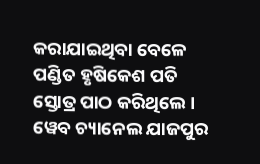କରାଯାଇଥିବା ବେଳେ ପଣ୍ଡିତ ହୃଷିକେଶ ପତି ସ୍ତୋତ୍ର ପାଠ କରିଥିଲେ ।
ୱେବ ଚ୍ୟାନେଲ ଯାଜପୁର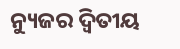ନ୍ୟୁଜର ଦ୍ୱିତୀୟ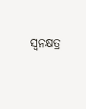ସ୍ୱନକ୍ଷତ୍ର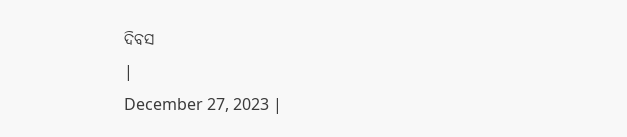ଦିବସ
|
December 27, 2023 |